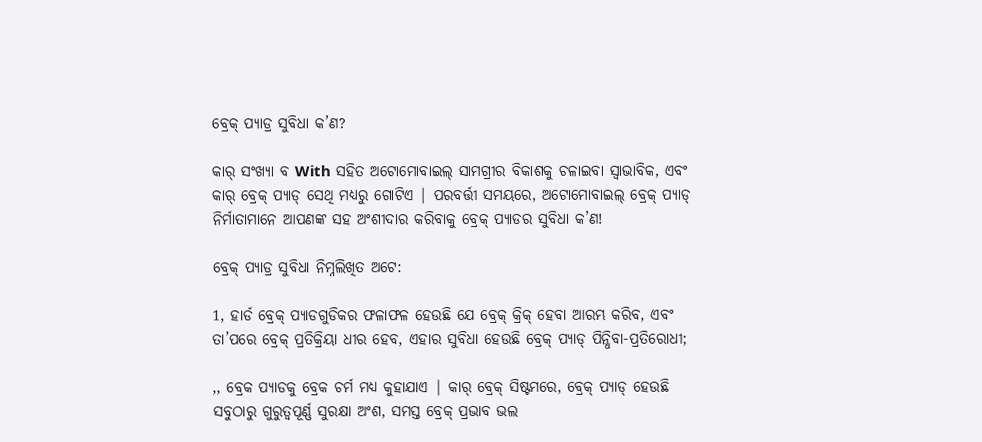ବ୍ରେକ୍ ପ୍ୟାଡ୍ର ସୁବିଧା କ’ଣ?

କାର୍ ସଂଖ୍ୟା ବ With ସହିତ ଅଟୋମୋବାଇଲ୍ ସାମଗ୍ରୀର ବିକାଶକୁ ଚଳାଇବା ସ୍ୱାଭାବିକ, ଏବଂ କାର୍ ବ୍ରେକ୍ ପ୍ୟାଡ୍ ସେଥି ମଧ୍ୟରୁ ଗୋଟିଏ | ପରବର୍ତ୍ତୀ ସମୟରେ, ଅଟୋମୋବାଇଲ୍ ବ୍ରେକ୍ ପ୍ୟାଡ୍ ନିର୍ମାତାମାନେ ଆପଣଙ୍କ ସହ ଅଂଶୀଦାର କରିବାକୁ ବ୍ରେକ୍ ପ୍ୟାଡର ସୁବିଧା କ’ଣ!

ବ୍ରେକ୍ ପ୍ୟାଡ୍ର ସୁବିଧା ନିମ୍ନଲିଖିତ ଅଟେ:

1, ହାର୍ଡ ବ୍ରେକ୍ ପ୍ୟାଡଗୁଡିକର ଫଳାଫଳ ହେଉଛି ଯେ ବ୍ରେକ୍ କ୍ରିକ୍ ହେବା ଆରମ୍ଭ କରିବ, ଏବଂ ତା’ପରେ ବ୍ରେକ୍ ପ୍ରତିକ୍ରିୟା ଧୀର ହେବ, ଏହାର ସୁବିଧା ହେଉଛି ବ୍ରେକ୍ ପ୍ୟାଡ୍ ପିନ୍ଧିବା-ପ୍ରତିରୋଧୀ;

,, ବ୍ରେକ ପ୍ୟାଡକୁ ବ୍ରେକ ଚର୍ମ ମଧ୍ୟ କୁହାଯାଏ | କାର୍ ବ୍ରେକ୍ ସିଷ୍ଟମରେ, ବ୍ରେକ୍ ପ୍ୟାଡ୍ ହେଉଛି ସବୁଠାରୁ ଗୁରୁତ୍ୱପୂର୍ଣ୍ଣ ସୁରକ୍ଷା ଅଂଶ, ସମସ୍ତ ବ୍ରେକ୍ ପ୍ରଭାବ ଭଲ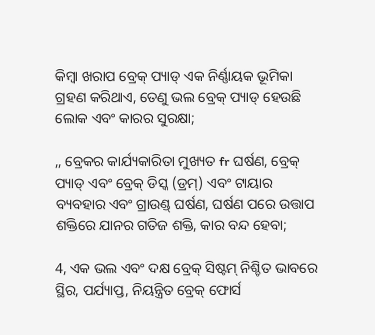କିମ୍ବା ଖରାପ ବ୍ରେକ୍ ପ୍ୟାଡ୍ ଏକ ନିର୍ଣ୍ଣାୟକ ଭୂମିକା ଗ୍ରହଣ କରିଥାଏ, ତେଣୁ ଭଲ ବ୍ରେକ୍ ପ୍ୟାଡ୍ ହେଉଛି ଲୋକ ଏବଂ କାରର ସୁରକ୍ଷା;

,, ବ୍ରେକର କାର୍ଯ୍ୟକାରିତା ମୁଖ୍ୟତ fr ଘର୍ଷଣ, ବ୍ରେକ୍ ପ୍ୟାଡ୍ ଏବଂ ବ୍ରେକ୍ ଡିସ୍କ (ଡ୍ରମ୍) ଏବଂ ଟାୟାର ବ୍ୟବହାର ଏବଂ ଗ୍ରାଉଣ୍ଡ୍ ଘର୍ଷଣ, ଘର୍ଷଣ ପରେ ଉତ୍ତାପ ଶକ୍ତିରେ ଯାନର ଗତିଜ ଶକ୍ତି, କାର ବନ୍ଦ ହେବା;

4, ଏକ ଭଲ ଏବଂ ଦକ୍ଷ ବ୍ରେକ୍ ସିଷ୍ଟମ୍ ନିଶ୍ଚିତ ଭାବରେ ସ୍ଥିର, ପର୍ଯ୍ୟାପ୍ତ, ନିୟନ୍ତ୍ରିତ ବ୍ରେକ୍ ଫୋର୍ସ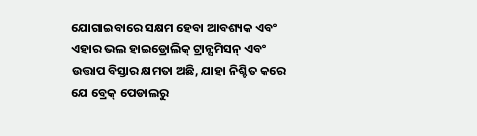ଯୋଗାଇବାରେ ସକ୍ଷମ ହେବା ଆବଶ୍ୟକ ଏବଂ ଏହାର ଭଲ ହାଇଡ୍ରୋଲିକ୍ ଟ୍ରାନ୍ସମିସନ୍ ଏବଂ ଉତ୍ତାପ ବିସ୍ତାର କ୍ଷମତା ଅଛି, ଯାହା ନିଶ୍ଚିତ କରେ ଯେ ବ୍ରେକ୍ ପେଡାଲରୁ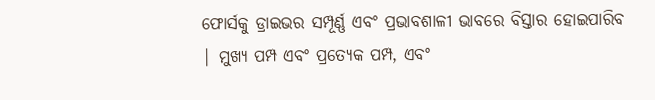ଫୋର୍ସକୁ ଡ୍ରାଇଭର ସମ୍ପୂର୍ଣ୍ଣ ଏବଂ ପ୍ରଭାବଶାଳୀ ଭାବରେ ବିସ୍ତାର ହୋଇପାରିବ | ମୁଖ୍ୟ ପମ୍ପ ଏବଂ ପ୍ରତ୍ୟେକ ପମ୍ପ, ଏବଂ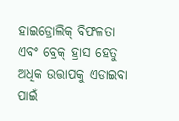ହାଇଡ୍ରୋଲିକ୍ ବିଫଳତା ଏବଂ ବ୍ରେକ୍ ହ୍ରାସ ହେତୁ ଅଧିକ ଉତ୍ତାପକୁ ଏଡାଇବା ପାଇଁ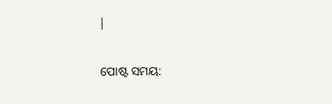|


ପୋଷ୍ଟ ସମୟ: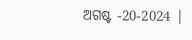ଅଗଷ୍ଟ -20-2024 |